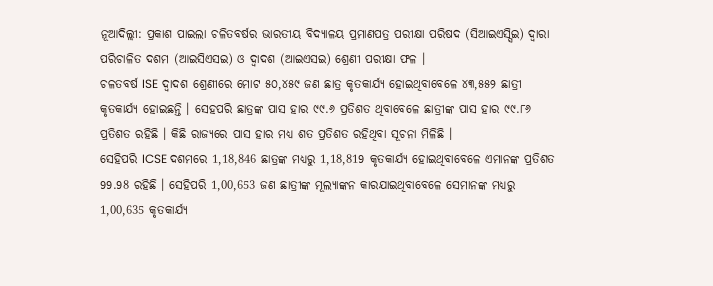ନୂଆଦିଲ୍ଲୀ: ପ୍ରକାଶ ପାଇଲା ଚଳିତବର୍ଷର ଭାରତୀୟ ବିଦ୍ୟାଳୟ ପ୍ରମାଣପତ୍ର ପରୀକ୍ଷା ପରିଷଦ (ସିଆଇଏସ୍ସିଇ) ଦ୍ବାରା ପରିଚାଳିତ ଦଶମ (ଆଇସିଏସଇ) ଓ ଦ୍ବାଦଶ (ଆଇଏସଇ) ଶ୍ରେଣୀ ପରୀକ୍ଷା ଫଳ ।
ଚଳତବର୍ଷ ISE ଦ୍ବାଦଶ ଶ୍ରେଣୀରେ ମୋଟ ୫୦,୪୫୯ ଜଣ ଛାତ୍ର କୃତକାର୍ଯ୍ୟ ହୋଇଥିବାବେଳେ ୪୩,୫୫୨ ଛାତ୍ରୀ କୃତକାର୍ଯ୍ୟ ହୋଇଛନ୍ତି । ସେହପରି ଛାତ୍ରଙ୍କ ପାସ ହାର ୯୯.୬ ପ୍ରତିଶତ ଥିବାବେଳେ ଛାତ୍ରୀଙ୍କ ପାସ ହାର ୯୯.୮୬ ପ୍ରତିଶତ ରହିଛି । କିଛି ରାଜ୍ୟରେ ପାସ ହାର ମଧ୍ୟ ଶତ ପ୍ରତିଶତ ରହିଥିବା ସୂଚନା ମିଳିଛି ।
ସେହିପରି ICSE ଦଶମରେ 1,18,846 ଛାତ୍ରଙ୍କ ମଧ୍ୟରୁ 1,18,819 କୃତକାର୍ଯ୍ୟ ହୋଇଥିବାବେଳେ ଏମାନଙ୍କ ପ୍ରତିଶତ 99.98 ରହିଛି । ସେହିପରି 1,00,653 ଜଣ ଛାତ୍ରୀଙ୍କ ମୂଲ୍ୟାଙ୍କନ କାରଯାଇଥିବାବେଳେ ସେମାନଙ୍କ ମଧ୍ୟରୁ 1,00,635 କୃତକାର୍ଯ୍ୟ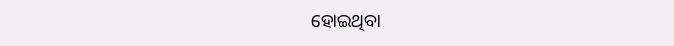ହୋଇଥିବା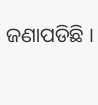ଜଣାପଡିଛି ।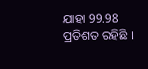ଯାହା 99.98 ପ୍ରତିଶତ ରହିଛି ।